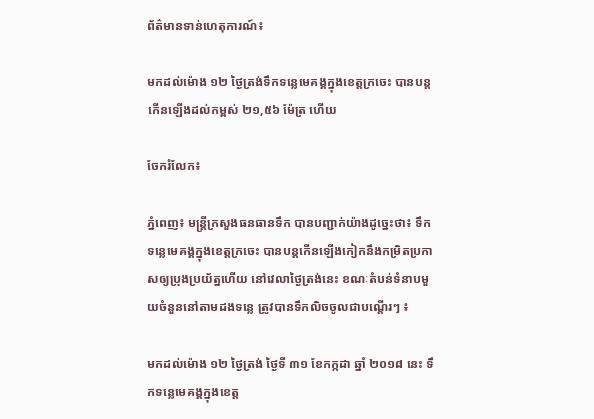ព័ត៌មានទាន់ហេតុការណ៍៖

មកដល់ម៉ោង ១២ ថ្ងៃត្រង់ទឹកទន្លេមេគង្គក្នុងខេត្តក្រចេះ បានបន្តកើនឡើងដល់កម្ពស់ ២១,៥៦ ម៉ែត្រ ហើយ

ចែករំលែក៖

ភ្នំពេញ៖ មន្ត្រីក្រសួងធនធានទឹក បានបញ្ជាក់យ៉ាងដូច្នេះថា៖ ទឹកទន្លេមេគង្គក្នុងខេត្តក្រចេះ បានបន្តកើនឡើងកៀកនឹងកម្រិតប្រកាសឲ្យប្រុងប្រយ័ត្នហើយ នៅវេលាថ្ងៃត្រង់នេះ ខណៈតំបន់ទំនាបមួយចំនួននៅតាមដងទន្លេ ត្រូវបានទឹកលិចចូលជាបណ្តើរៗ ៖

មកដល់ម៉ោង ១២ ថ្ងៃត្រង់ ថ្ងៃទី ៣១ ខែកក្កដា ឆ្នាំ ២០១៨ នេះ ទឹកទន្លេមេគង្គក្នុងខេត្ត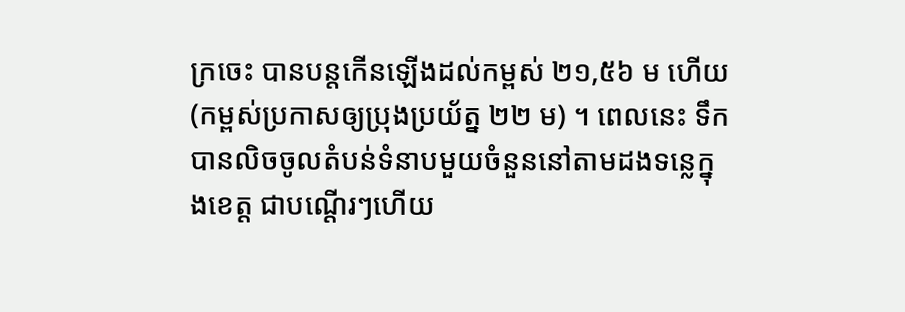ក្រចេះ បានបន្តកើនឡើងដល់កម្ពស់ ២១,៥៦ ម ហើយ (កម្ពស់ប្រកាសឲ្យប្រុងប្រយ័ត្ន ២២ ម) ។ ពេលនេះ ទឹកបានលិចចូលតំបន់ទំនាបមួយចំនួននៅតាមដងទន្លេក្នុងខេត្ត ជាបណ្តើរៗហើយ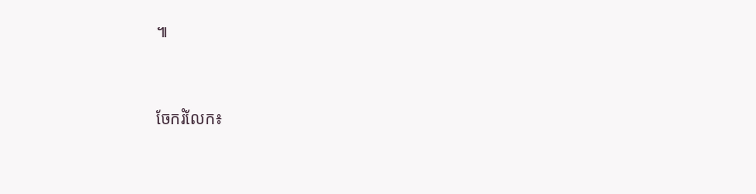៕


ចែករំលែក៖